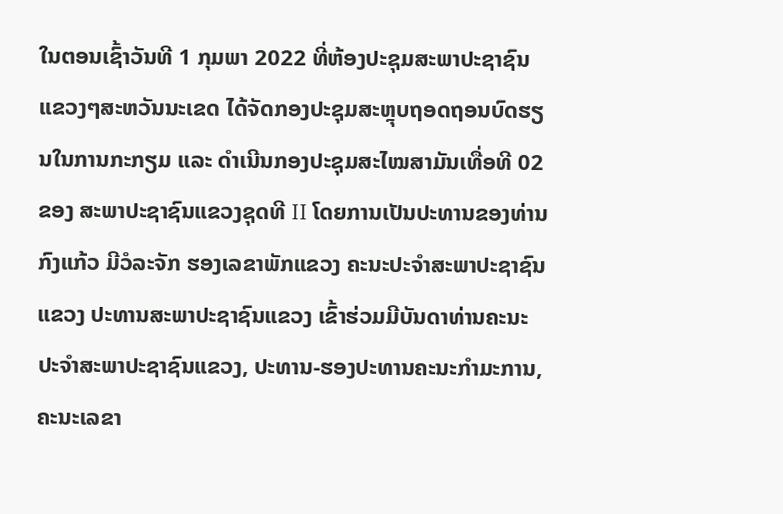ໃນຕອນເຊົ້າວັນທີ 1 ກຸມພາ 2022 ທີ່ຫ້ອງປະຊຸມສະພາປະຊາຊົນແຂວງໆສະຫວັນນະເຂດ ໄດ້ຈັດກອງປະຊຸມສະຫຼຸບຖອດຖອນບົດຮຽນໃນການກະກຽມ ແລະ ດໍາເນີນກອງປະຊຸມສະໄໝສາມັນເທື່ອທີ 02 ຂອງ ສະພາປະຊາຊົນແຂວງຊຸດທີ II ໂດຍການເປັນປະທານຂອງທ່ານ ກົງແກ້ວ ມີວໍລະຈັກ ຮອງເລຂາພັກແຂວງ ຄະນະປະຈຳສະພາປະຊາຊົນແຂວງ ປະທານສະພາປະຊາຊົນແຂວງ ເຂົ້າຮ່ວມມີບັນດາທ່ານຄະນະປະຈໍາສະພາປະຊາຊົນແຂວງ, ປະທານ-ຮອງປະທານຄະນະກຳມະການ, ຄະນະເລຂາ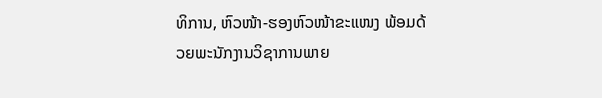ທິການ, ຫົວໜ້າ-ຮອງຫົວໜ້າຂະແໜງ ພ້ອມດ້ວຍພະນັກງານວິຊາການພາຍ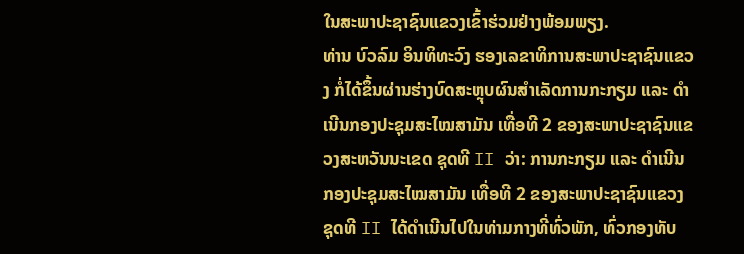ໃນສະພາປະຊາຊົນແຂວງເຂົ້າຮ່ວມຢ່າງພ້ອມພຽງ.
ທ່ານ ບົວລົມ ອິນທິທະວົງ ຮອງເລຂາທິການສະພາປະຊາຊົນແຂວງ ກໍ່ໄດ້ຂຶ້ນຜ່ານຮ່າງບົດສະຫຼຸບຜົນສໍາເລັດການກະກຽມ ແລະ ດຳເນີນກອງປະຊຸມສະໄໝສາມັນ ເທື່ອທີ 2 ຂອງສະພາປະຊາຊົນແຂວງສະຫວັນນະເຂດ ຊຸດທີ II ວ່າ: ການກະກຽມ ແລະ ດຳເນີນກອງປະຊຸມສະໄໝສາມັນ ເທື່ອທີ 2 ຂອງສະພາປະຊາຊົນແຂວງ ຊຸດທີ II ໄດ້ດຳເນີນໄປໃນທ່າມກາງທີ່ທົ່ວພັກ, ທົ່ວກອງທັບ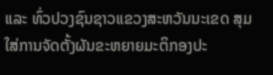ແລະ ທົ່ວປວງຊົນຊາວແຂວງສະຫວັນນະເຂດ ສຸມໃສ່ການຈັດຕັ້ງຜັນຂະຫຍາຍມະຕິກອງປະ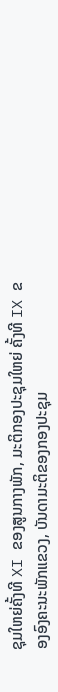ຊຸມໃຫຍ່ຄັ້ງທີ XI ຂອງສູນກາງພັກ, ມະຕິກອງປະຊຸມໃຫຍ່ ຄັ້ງທີ IX ຂອງອົງຄະນະພັກແຂວງ, ບັນດາມະຕິຂອງກອງປະຊຸມ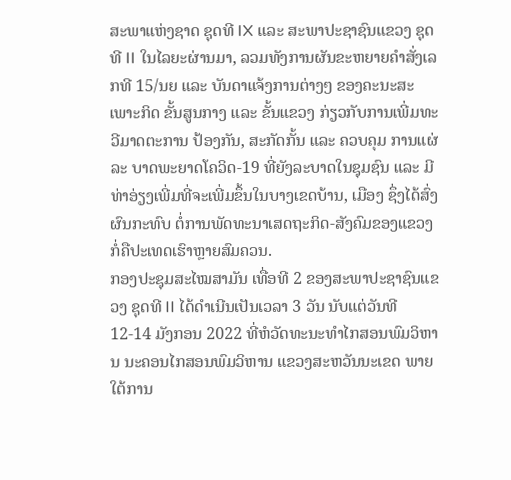ສະພາແຫ່ງຊາດ ຊຸດທີ IX ແລະ ສະພາປະຊາຊົນແຂວງ ຊຸດທີ II ໃນໄລຍະຜ່ານມາ, ລວມທັງການຜັນຂະຫຍາຍຄໍາສັ່ງເລກທີ 15/ນຍ ແລະ ບັນດາແຈ້ງການຕ່າງໆ ຂອງຄະນະສະເພາະກິດ ຂັ້ນສູນກາງ ແລະ ຂັ້ນແຂວງ ກ່ຽວກັບການເພີ່ມທະວີມາດຕະການ ປ້ອງກັນ, ສະກັດກັ້ນ ແລະ ຄວບຄຸມ ການແຜ່ລະ ບາດພະຍາດໂຄວິດ-19 ທີ່ຍັງລະບາດໃນຊຸມຊົນ ແລະ ມີທ່າອ່ຽງເພີ່ມທີ່ຈະເພີ່ມຂຶ້ນໃນບາງເຂດບ້ານ, ເມືອງ ຊຶ່ງໄດ້ສົ່ງຜົນກະທົບ ຕໍ່ການພັດທະນາເສດຖະກິດ-ສັງຄົມຂອງແຂວງ ກໍ່ຄືປະເທດເຮົາຫຼາຍສົມຄວນ.
ກອງປະຊຸມສະໄໝສາມັນ ເທື່ອທີ 2 ຂອງສະພາປະຊາຊົນແຂວງ ຊຸດທີ II ໄດ້ດໍາເນີນເປັນເວລາ 3 ວັນ ນັບແຕ່ວັນທີ 12-14 ມັງກອນ 2022 ທີ່ຫໍວັດທະນະທໍາໄກສອນພົມວິຫານ ນະຄອນໄກສອນພົມວິຫານ ແຂວງສະຫວັນນະເຂດ ພາຍໃຕ້ການ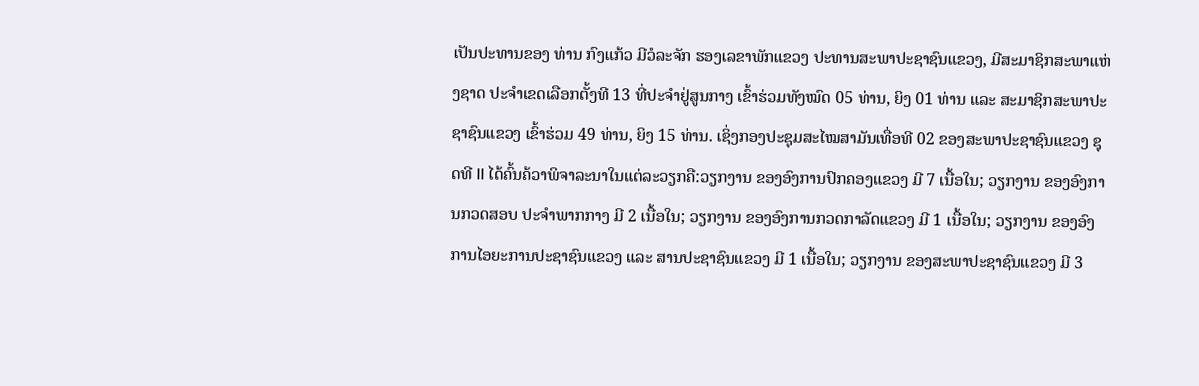ເປັນປະທານຂອງ ທ່ານ ກົງແກ້ວ ມີວໍລະຈັກ ຮອງເລຂາພັກແຂວງ ປະທານສະພາປະຊາຊົນແຂວງ, ມີສະມາຊິກສະພາແຫ່ງຊາດ ປະຈໍາເຂດເລືອກຕັ້ງທີ 13 ທີ່ປະຈຳຢູ່ສູນກາງ ເຂົ້າຮ່ວມທັງໝົດ 05 ທ່ານ, ຍິງ 01 ທ່ານ ແລະ ສະມາຊິກສະພາປະຊາຊົນແຂວງ ເຂົ້າຮ່ວມ 49 ທ່ານ, ຍິງ 15 ທ່ານ. ເຊິ່ງກອງປະຊຸມສະໄໝສາມັນເທື່ອທີ 02 ຂອງສະພາປະຊາຊົນແຂວງ ຊຸດທີ II ໄດ້ຄົ້ນຄ້ວາພິຈາລະນາໃນແຕ່ລະວຽກຄື:ວຽກງານ ຂອງອົງການປົກຄອງແຂວງ ມີ 7 ເນື້ອໃນ; ວຽກງານ ຂອງອົງການກວດສອບ ປະຈຳພາກກາງ ມີ 2 ເນື້ອໃນ; ວຽກງານ ຂອງອົງການກວດກາລັດແຂວງ ມີ 1 ເນື້ອໃນ; ວຽກງານ ຂອງອົງການໄອຍະການປະຊາຊົນແຂວງ ແລະ ສານປະຊາຊົນແຂວງ ມີ 1 ເນື້ອໃນ; ວຽກງານ ຂອງສະພາປະຊາຊົນແຂວງ ມີ 3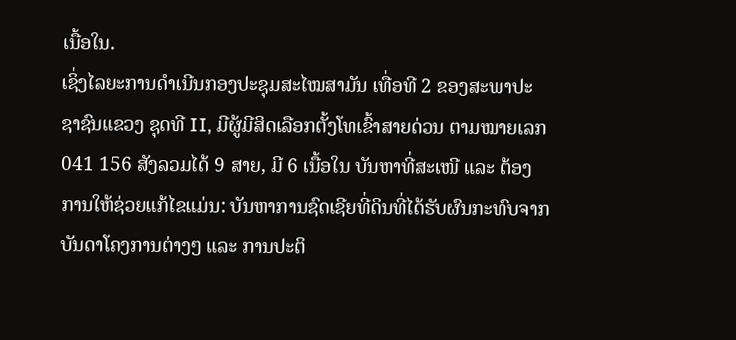ເນື້ອໃນ.
ເຊິ່ງໄລຍະການດຳເນີນກອງປະຊຸມສະໄໝສາມັນ ເທື່ອທີ 2 ຂອງສະພາປະຊາຊົນແຂວງ ຊຸດທີ II, ມີຜູ້ມີສິດເລືອກຕັ້ງໂທເຂົ້າສາຍດ່ວນ ຕາມໝາຍເລກ 041 156 ສັງລວມໄດ້ 9 ສາຍ, ມີ 6 ເນື້ອໃນ ບັນຫາທີ່ສະເໜີ ແລະ ຕ້ອງການໃຫ້ຊ່ວຍແກ້ໄຂແມ່ນ: ບັນຫາການຊົດເຊີຍທີ່ດິນທີ່ໄດ້ຮັບຜົນກະທົບຈາກບັນດາໂຄງການຕ່າງໆ ແລະ ການປະຕິ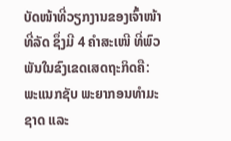ບັດໜ້າທີ່ວຽກງານຂອງເຈົ້າໜ້າທີ່ລັດ ຊຶ່ງມີ 4 ຄຳສະເໜີ ທີ່ພົວພັນໃນຂົງເຂດເສດຖະກິດຄື: ພະແນກຊັບ ພະຍາກອນທຳມະຊາດ ແລະ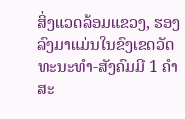ສິ່ງແວດລ້ອມແຂວງ, ຮອງລົງມາແມ່ນໃນຂົງເຂດວັດທະນະທໍາ-ສັງຄົມມີ 1 ຄຳສະ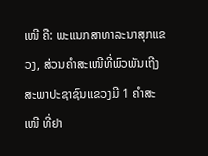ເໜີ ຄື: ພະແນກສາທາລະນາສຸກແຂວງ, ສ່ວນຄຳສະເໜີທີ່ພົວພັນເຖີງສະພາປະຊາຊົນແຂວງມີ 1 ຄຳສະເໜີ ທີ່ຢາ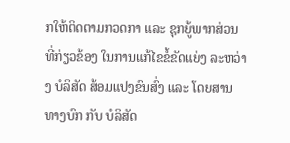ກໃຫ້ຕິດຕາມກວດກາ ແລະ ຊຸກຍູ້ພາກສ່ວນທີ່ກ່ຽວຂ້ອງ ໃນການແກ້ໄຂຂໍ້ຂັດແຍ່ງ ລະຫວ່າງ ບໍລິສັດ ສ້ອມແປງຂົນສົ່ງ ແລະ ໂດຍສານທາງບົກ ກັບ ບໍລິສັດ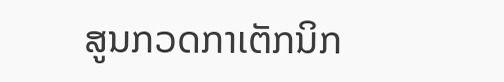ສູນກວດກາເຕັກນິກ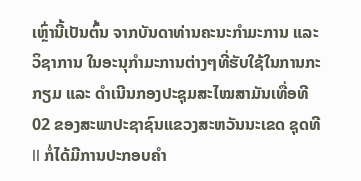ເຫຼົ່ານີ້ເປັນຕົ້ນ ຈາກບັນດາທ່ານຄະນະກຳມະການ ແລະ ວິຊາການ ໃນອະນຸກໍາມະການຕ່າງໆທີ່ຮັບໃຊ້ໃນການກະກຽມ ແລະ ດໍາເນີນກອງປະຊຸມສະໄໝສາມັນເທື່ອທີ 02 ຂອງສະພາປະຊາຊົນແຂວງສະຫວັນນະເຂດ ຊຸດທີII ກໍ່ໄດ້ມີການປະກອບຄຳ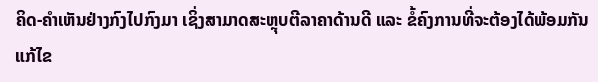ຄິດ-ຄຳເຫັນຢ່າງກົງໄປກົງມາ ເຊິ່ງສາມາດສະຫຼຸບຕີລາຄາດ້ານດີ ແລະ ຂໍ້ຄົງການທີ່ຈະຕ້ອງໄດ້ພ້ອມກັນແກ້ໄຂ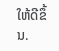ໃຫ້ດີຂຶ້ນ.